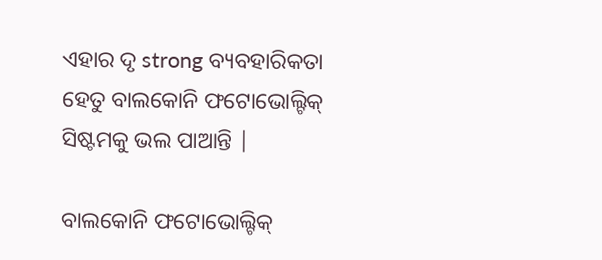ଏହାର ଦୃ strong ବ୍ୟବହାରିକତା ହେତୁ ବାଲକୋନି ଫଟୋଭୋଲ୍ଟିକ୍ ସିଷ୍ଟମକୁ ଭଲ ପାଆନ୍ତି |

ବାଲକୋନି ଫଟୋଭୋଲ୍ଟିକ୍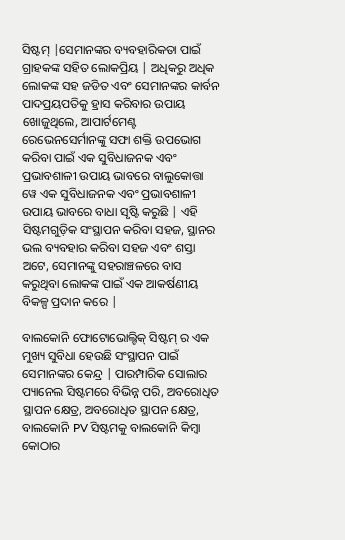ସିଷ୍ଟମ୍ |ସେମାନଙ୍କର ବ୍ୟବହାରିକତା ପାଇଁ ଗ୍ରାହକଙ୍କ ସହିତ ଲୋକପ୍ରିୟ | ଅଧିକରୁ ଅଧିକ ଲୋକଙ୍କ ସହ ଜଡିତ ଏବଂ ସେମାନଙ୍କର କାର୍ବନ ପାଦପ୍ରୟପତିକୁ ହ୍ରାସ କରିବାର ଉପାୟ ଖୋଜୁଥିଲେ, ଆପାର୍ଟମେଣ୍ଟ ରେଭେନସେର୍ମାନଙ୍କୁ ସଫା ଶକ୍ତି ଉପଭୋଗ କରିବା ପାଇଁ ଏକ ସୁବିଧାଜନକ ଏବଂ ପ୍ରଭାବଶାଳୀ ଉପାୟ ଭାବରେ ବାଲୁକୋତ୍ତା ୱେ ଏକ ସୁବିଧାଜନକ ଏବଂ ପ୍ରଭାବଶାଳୀ ଉପାୟ ଭାବରେ ବାଧା ସୃଷ୍ଟି କରୁଛି | ଏହି ସିଷ୍ଟମଗୁଡ଼ିକ ସଂସ୍ଥାପନ କରିବା ସହଜ, ସ୍ଥାନର ଭଲ ବ୍ୟବହାର କରିବା ସହଜ ଏବଂ ଶସ୍ତା ଅଟେ, ସେମାନଙ୍କୁ ସହରାଞ୍ଚଳରେ ବାସ କରୁଥିବା ଲୋକଙ୍କ ପାଇଁ ଏକ ଆକର୍ଷଣୀୟ ବିକଳ୍ପ ପ୍ରଦାନ କରେ |

ବାଲକୋନି ଫୋଟୋଭୋଲ୍ଟିକ୍ ସିଷ୍ଟମ୍ ର ଏକ ମୁଖ୍ୟ ସୁବିଧା ହେଉଛି ସଂସ୍ଥାପନ ପାଇଁ ସେମାନଙ୍କର କେନ୍ଦ୍ର | ପାରମ୍ପାରିକ ସୋଲାର ପ୍ୟାନେଲ ସିଷ୍ଟମରେ ବିଭିନ୍ନ ପରି, ଅବରୋଧିତ ସ୍ଥାପନ କ୍ଷେତ୍ର, ଅବରୋଧିତ ସ୍ଥାପନ କ୍ଷେତ୍ର, ବାଲକୋନି PV ସିଷ୍ଟମକୁ ବାଲକୋନି କିମ୍ବା କୋଠାର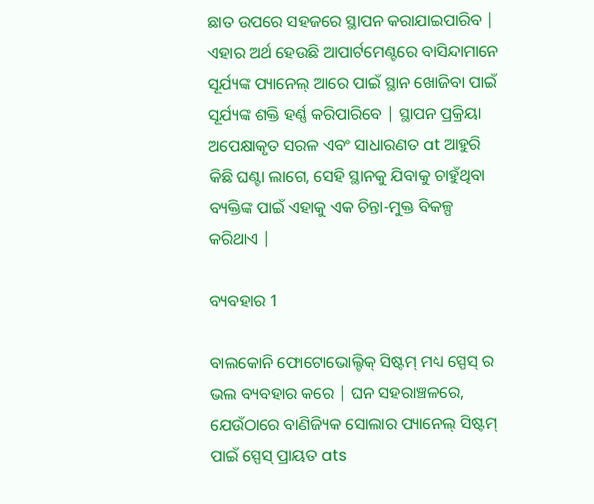ଛାତ ଉପରେ ସହଜରେ ସ୍ଥାପନ କରାଯାଇପାରିବ | ଏହାର ଅର୍ଥ ହେଉଛି ଆପାର୍ଟମେଣ୍ଟରେ ବାସିନ୍ଦାମାନେ ସୂର୍ଯ୍ୟଙ୍କ ପ୍ୟାନେଲ୍ ଆରେ ପାଇଁ ସ୍ଥାନ ଖୋଜିବା ପାଇଁ ସୂର୍ଯ୍ୟଙ୍କ ଶକ୍ତି ହର୍ଣ୍ଣ କରିପାରିବେ | ସ୍ଥାପନ ପ୍ରକ୍ରିୟା ଅପେକ୍ଷାକୃତ ସରଳ ଏବଂ ସାଧାରଣତ at ଆହୁରି କିଛି ଘଣ୍ଟା ଲାଗେ, ସେହି ସ୍ଥାନକୁ ଯିବାକୁ ଚାହୁଁଥିବା ବ୍ୟକ୍ତିଙ୍କ ପାଇଁ ଏହାକୁ ଏକ ଚିନ୍ତା-ମୁକ୍ତ ବିକଳ୍ପ କରିଥାଏ |

ବ୍ୟବହାର 1

ବାଲକୋନି ଫୋଟୋଭୋଲ୍ଟିକ୍ ସିଷ୍ଟମ୍ ମଧ୍ୟ ସ୍ପେସ୍ ର ଭଲ ବ୍ୟବହାର କରେ | ଘନ ସହରାଞ୍ଚଳରେ, ଯେଉଁଠାରେ ବାଣିଜ୍ୟିକ ସୋଲାର ପ୍ୟାନେଲ୍ ସିଷ୍ଟମ୍ ପାଇଁ ସ୍ପେସ୍ ପ୍ରାୟତ ats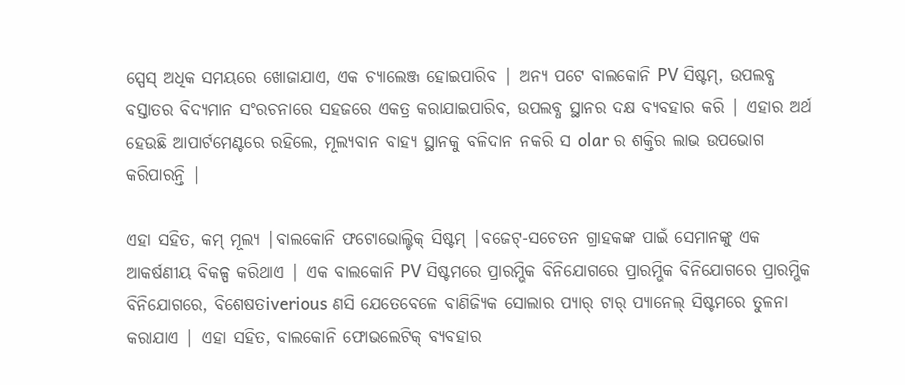ସ୍ପେସ୍ ଅଧିକ ସମୟରେ ଖୋଜାଯାଏ, ଏକ ଚ୍ୟାଲେଞ୍ଜ ହୋଇପାରିବ | ଅନ୍ୟ ପଟେ ବାଲକୋନି PV ସିଷ୍ଟମ୍, ଉପଲବ୍ଧ ବସ୍ତାତର ବିଦ୍ୟମାନ ସଂରଚନାରେ ସହଜରେ ଏକତ୍ର କରାଯାଇପାରିବ, ଉପଲବ୍ଧ ସ୍ଥାନର ଦକ୍ଷ ବ୍ୟବହାର କରି | ଏହାର ଅର୍ଥ ହେଉଛି ଆପାର୍ଟମେଣ୍ଟରେ ରହିଲେ, ମୂଲ୍ୟବାନ ବାହ୍ୟ ସ୍ଥାନକୁ ବଳିଦାନ ନକରି ସ olar ର ଶକ୍ତିର ଲାଭ ଉପଭୋଗ କରିପାରନ୍ତି |

ଏହା ସହିତ, କମ୍ ମୂଲ୍ୟ |ବାଲକୋନି ଫଟୋଭୋଲ୍ଟିକ୍ ସିଷ୍ଟମ୍ |ବଜେଟ୍-ସଚେତନ ଗ୍ରାହକଙ୍କ ପାଇଁ ସେମାନଙ୍କୁ ଏକ ଆକର୍ଷଣୀୟ ବିକଳ୍ପ କରିଥାଏ | ଏକ ବାଲକୋନି PV ସିଷ୍ଟମରେ ପ୍ରାରମ୍ଭିକ ବିନିଯୋଗରେ ପ୍ରାରମ୍ଭିକ ବିନିଯୋଗରେ ପ୍ରାରମ୍ଭିକ ବିନିଯୋଗରେ, ବିଶେଷତiverious ଣସି ଯେତେବେଳେ ବାଣିଜ୍ୟିକ ସୋଲାର ପ୍ୟାର୍ ଟାର୍ ପ୍ୟାନେଲ୍ ସିଷ୍ଟମରେ ତୁଳନା କରାଯାଏ | ଏହା ସହିତ, ବାଲକୋନି ଫୋଭଲେଟିକ୍ ବ୍ୟବହାର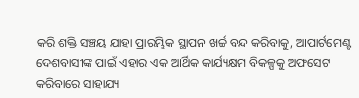କରି ଶକ୍ତି ସଞ୍ଚୟ ଯାହା ପ୍ରାରମ୍ଭିକ ସ୍ଥାପନ ଖର୍ଚ୍ଚ ବନ୍ଦ କରିବାକୁ, ଆପାର୍ଟମେଣ୍ଟ ଦେଶବାସୀଙ୍କ ପାଇଁ ଏହାର ଏକ ଆର୍ଥିକ କାର୍ଯ୍ୟକ୍ଷମ ବିକଳ୍ପକୁ ଅଫସେଟ କରିବାରେ ସାହାଯ୍ୟ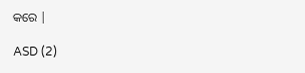କରେ |

ASD (2)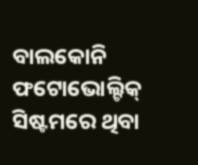ବାଲକୋନି ଫଟୋଭୋଲ୍ଟିକ୍ ସିଷ୍ଟମରେ ଥିବା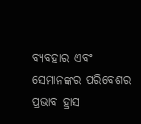ବ୍ୟବହାର ଏବଂ ସେମାନଙ୍କର ପରିବେଶର ପ୍ରଭାବ ହ୍ରାସ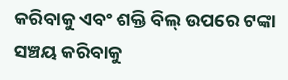କରିବାକୁ ଏବଂ ଶକ୍ତି ବିଲ୍ ଉପରେ ଟଙ୍କା ସଞ୍ଚୟ କରିବାକୁ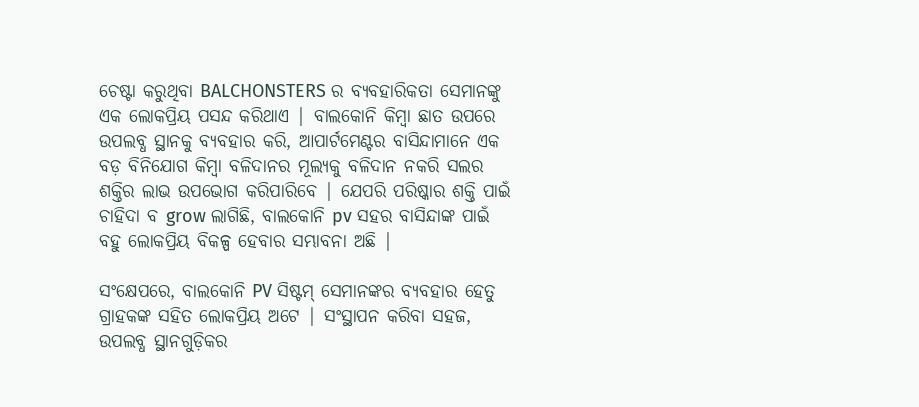ଚେଷ୍ଟା କରୁଥିବା BALCHONSTERS ର ବ୍ୟବହାରିକତା ସେମାନଙ୍କୁ ଏକ ଲୋକପ୍ରିୟ ପସନ୍ଦ କରିଥାଏ | ବାଲକୋନି କିମ୍ବା ଛାତ ଉପରେ ଉପଲବ୍ଧ ସ୍ଥାନକୁ ବ୍ୟବହାର କରି, ଆପାର୍ଟମେଣ୍ଟର ବାସିନ୍ଦାମାନେ ଏକ ବଡ଼ ବିନିଯୋଗ କିମ୍ବା ବଳିଦାନର ମୂଲ୍ୟକୁ ବଳିଦାନ ନକରି ସଲର ଶକ୍ତିର ଲାଭ ଉପଭୋଗ କରିପାରିବେ | ଯେପରି ପରିଷ୍କାର ଶକ୍ତି ପାଇଁ ଚାହିଦା ବ grow ଲାଗିଛି, ବାଲକୋନି pv ସହର ବାସିନ୍ଦାଙ୍କ ପାଇଁ ବହୁ ଲୋକପ୍ରିୟ ବିକଳ୍ପ ହେବାର ସମ୍ଭାବନା ଅଛି |

ସଂକ୍ଷେପରେ, ବାଲକୋନି PV ସିଷ୍ଟମ୍ ସେମାନଙ୍କର ବ୍ୟବହାର ହେତୁ ଗ୍ରାହକଙ୍କ ସହିତ ଲୋକପ୍ରିୟ ଅଟେ | ସଂସ୍ଥାପନ କରିବା ସହଜ, ଉପଲବ୍ଧ ସ୍ଥାନଗୁଡ଼ିକର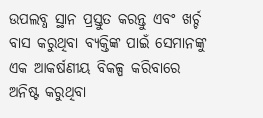ଉପଲବ୍ଧ ସ୍ଥାନ ପ୍ରସ୍ତୁତ କରନ୍ତୁ ଏବଂ ଖର୍ଚ୍ଚ ବାସ କରୁଥିବା ବ୍ୟକ୍ତିଙ୍କ ପାଇଁ ସେମାନଙ୍କୁ ଏକ ଆକର୍ଷଣୀୟ ବିକଳ୍ପ କରିବାରେ ଅନିଷ୍ଟ କରୁଥିବା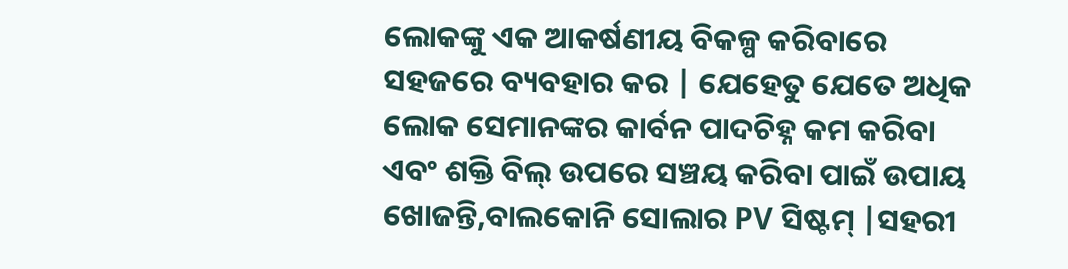ଲୋକଙ୍କୁ ଏକ ଆକର୍ଷଣୀୟ ବିକଳ୍ପ କରିବାରେ ସହଜରେ ବ୍ୟବହାର କର | ଯେହେତୁ ଯେତେ ଅଧିକ ଲୋକ ସେମାନଙ୍କର କାର୍ବନ ପାଦଚିହ୍ନ କମ କରିବା ଏବଂ ଶକ୍ତି ବିଲ୍ ଉପରେ ସଞ୍ଚୟ କରିବା ପାଇଁ ଉପାୟ ଖୋଜନ୍ତି,ବାଲକୋନି ସୋଲାର PV ସିଷ୍ଟମ୍ |ସହରୀ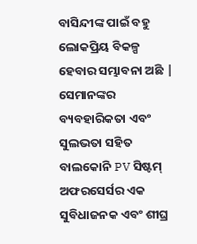ବାସିନ୍ଦୀଙ୍କ ପାଇଁ ବହୁ ଲୋକପ୍ରିୟ ବିକଳ୍ପ ହେବାର ସମ୍ଭାବନା ଅଛି | ସେମାନଙ୍କର ବ୍ୟବହାରିକତା ଏବଂ ସୁଲଭତା ସହିତ ବାଲକୋନି PV ସିଷ୍ଟମ୍ ଅଫରସେର୍ସର ଏକ ସୁବିଧାଜନକ ଏବଂ ଶୀଘ୍ର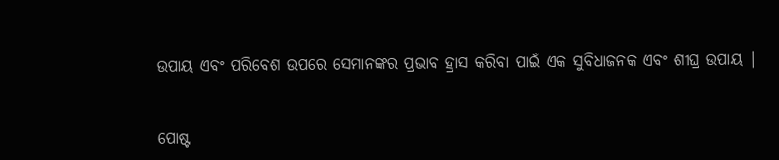ଉପାୟ ଏବଂ ପରିବେଶ ଉପରେ ସେମାନଙ୍କର ପ୍ରଭାବ ହ୍ରାସ କରିବା ପାଇଁ ଏକ ସୁବିଧାଜନକ ଏବଂ ଶୀଘ୍ର ଉପାୟ |


ପୋଷ୍ଟ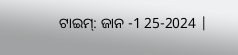ଟାଇମ୍: ଜାନ -1 25-2024 |